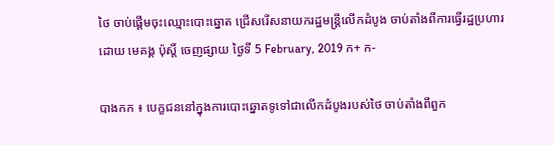ថៃ ចាប់ផ្តើមចុះឈ្មោះបោះឆ្នោត ជ្រើសរើសនាយករដ្ឋមន្ត្រីលើកដំបូង ចាប់តាំងពីការធ្វើរដ្ឋប្រហារ
ដោយ មេគង្គ ប៉ុស្តិ៍ ចេញផ្សាយ ថ្ងៃទី 5 February, 2019 ក+ ក-

បាងកក ៖ បេក្ខជននៅក្នុងការបោះឆ្នោតទូទៅជាលើកដំបូងរបស់ថៃ ចាប់តាំងពីពួក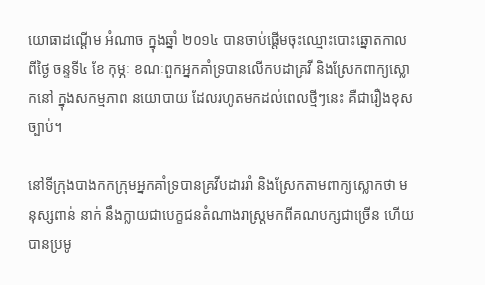យោធាដណ្តើម អំណាច ក្នុងឆ្នាំ ២០១៤ បានចាប់ផ្តើមចុះឈ្មោះបោះឆ្នោតកាលពីថ្ងៃ ចន្ទទី៤ ខែ កុម្ភៈ ខណៈពួកអ្នកគាំទ្របានលើកបដាគ្រវី និងស្រែកពាក្យស្លោកនៅ ក្នុងសកម្មភាព នយោបាយ ដែលរហូតមកដល់ពេលថ្មីៗនេះ គឺជារឿងខុសច្បាប់។

នៅទីក្រុងបាងកកក្រុមអ្នកគាំទ្របានគ្រវីបដាររាំ និងស្រែកតាមពាក្យស្លោកថា មនុស្សពាន់ នាក់ នឹងក្លាយជាបេក្ខជនតំណាងរាស្ត្រមកពីគណបក្សជាច្រើន ហើយបានប្រមូ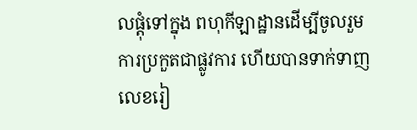លផ្ដុំទៅក្នុង ពហុកីឡាដ្ឋានដើម្បីចូលរួមការប្រកួតជាផ្លូវការ ហើយបានទាក់ទាញលេខរៀ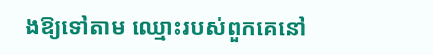ងឱ្យទៅតាម ឈ្មោះរបស់ពួកគេនៅ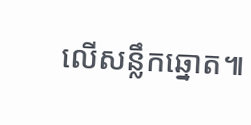លើសន្លឹកឆ្នោត៕